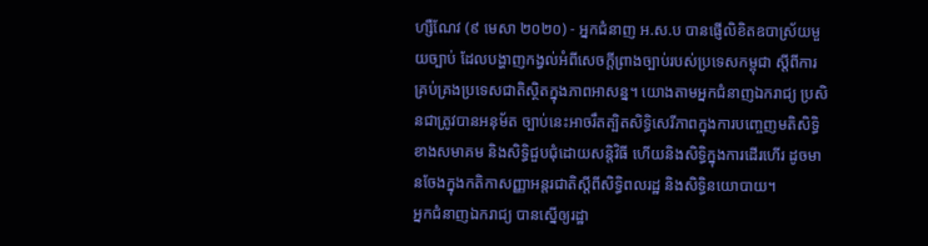ហ្សឺណែវ (៩ មេសា ២០២០) - អ្នកជំនាញ អ.ស.ប បានផ្ញើលិខិតឧបាស្រ័យមួយច្បាប់ ដែលបង្ហាញកង្វល់អំពីសេចក្តីព្រាងច្បាប់របស់ប្រទេសកម្ពុជា ស្តីពីការគ្រប់គ្រងប្រទេសជាតិស្ថិតក្នុងភាពអាសន្ន។ យោងតាមអ្នកជំនាញឯករាជ្យ ប្រសិនជាត្រូវបានអនុម័ត ច្បាប់នេះអាចរឹតត្បិតសិទ្ធិសេរីភាពក្នុងការបញ្ចេញមតិសិទ្ធិខាងសមាគម និងសិទ្ធិជួបជុំដោយសន្តិវិធី ហើយនិងសិទ្ធិក្នុងការដើរហើរ ដូចមានចែងក្នុងកតិកាសញ្ញាអន្តរជាតិស្តីពីសិទ្ធិពលរដ្ឋ និងសិទ្ធិនយោបាយ។
អ្នកជំនាញឯករាជ្យ បានស្នើឲ្យរដ្ឋា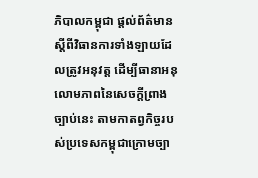ភិបាលកម្ពុជា ផ្តល់ព័ត៌មានស្តីពីវិធានការទាំងឡាយដែលត្រូវអនុវត្ត ដើម្បីធានាអនុលោមភាពនៃសេចក្តីព្រាងច្បាប់នេះ តាមកាតព្វកិច្ចរបស់ប្រទេសកម្ពុជាក្រោមច្បា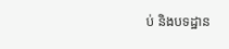ប់ និងបទដ្ឋាន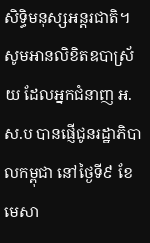សិទ្ធិមនុស្សអន្តរជាតិ។
សូមអានលិខិតឧបាស្រ័យ ដែលអ្នកជំនាញ អ.ស.ប បានផ្ញើជូនរដ្ឋាភិបាលកម្ពុជា នៅថ្ងៃទី៩ ខែមេសា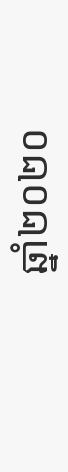ឆ្នាំ២០២០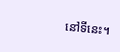នៅទីនេះ។